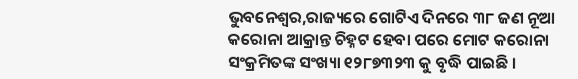ଭୁବନେଶ୍ୱର,ରାଜ୍ୟରେ ଗୋଟିଏ ଦିନରେ ୩୮ ଜଣ ନୂଆ କରୋନା ଆକ୍ରାନ୍ତ ଚିହ୍ନଟ ହେବା ପରେ ମୋଟ କରୋନା ସଂକ୍ରମିତଙ୍କ ସଂଖ୍ୟା ୧୨୮୭୩୨୩ କୁ ବୃଦ୍ଧି ପାଇଛି ।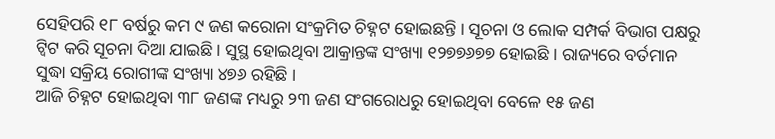ସେହିପରି ୧୮ ବର୍ଷରୁ କମ ୯ ଜଣ କରୋନା ସଂକ୍ରମିତ ଚିହ୍ନଟ ହୋଇଛନ୍ତି । ସୂଚନା ଓ ଲୋକ ସମ୍ପର୍କ ବିଭାଗ ପକ୍ଷରୁ ଟ୍ୱିଟ କରି ସୂଚନା ଦିଆ ଯାଇଛି । ସୁସ୍ଥ ହୋଇଥିବା ଆକ୍ରାନ୍ତଙ୍କ ସଂଖ୍ୟା ୧୨୭୭୬୭୭ ହୋଇଛି । ରାଜ୍ୟରେ ବର୍ତମାନ ସୁଦ୍ଧା ସକ୍ରିୟ ରୋଗୀଙ୍କ ସଂଖ୍ୟା ୪୭୬ ରହିଛି ।
ଆଜି ଚିହ୍ନଟ ହୋଇଥିବା ୩୮ ଜଣଙ୍କ ମଧ୍ୟରୁ ୨୩ ଜଣ ସଂଗରୋଧରୁ ହୋଇଥିବା ବେଳେ ୧୫ ଜଣ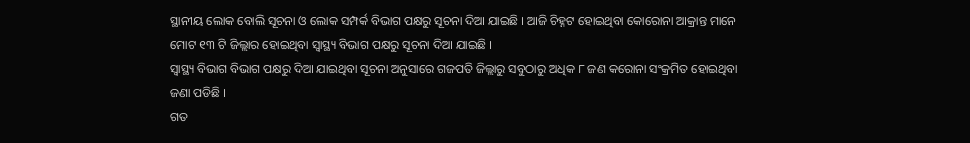ସ୍ଥାନୀୟ ଲୋକ ବୋଲି ସୂଚନା ଓ ଲୋକ ସମ୍ପର୍କ ବିଭାଗ ପକ୍ଷରୁ ସୂଚନା ଦିଆ ଯାଇଛି । ଆଜି ଚିହ୍ନଟ ହୋଇଥିବା କୋରୋନା ଆକ୍ରାନ୍ତ ମାନେ ମୋଟ ୧୩ ଟି ଜିଲ୍ଲାର ହୋଇଥିବା ସ୍ୱାସ୍ଥ୍ୟ ବିଭାଗ ପକ୍ଷରୁ ସୂଚନା ଦିଆ ଯାଇଛି ।
ସ୍ୱାସ୍ଥ୍ୟ ବିଭାଗ ବିଭାଗ ପକ୍ଷରୁ ଦିଆ ଯାଇଥିବା ସୂଚନା ଅନୁସାରେ ଗଜପତି ଜିଲ୍ଲାରୁ ସବୁଠାରୁ ଅଧିକ ୮ ଜଣ କରୋନା ସଂକ୍ରମିତ ହୋଇଥିବା ଜଣା ପଡିଛି ।
ଗତ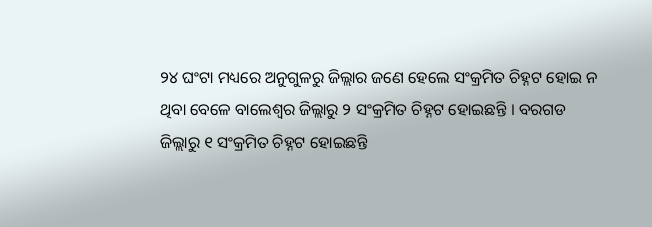୨୪ ଘଂଟା ମଧ୍ୟରେ ଅନୁଗୁଳରୁ ଜିଲ୍ଲାର ଜଣେ ହେଲେ ସଂକ୍ରମିତ ଚିହ୍ନଟ ହୋଇ ନ ଥିବା ବେଳେ ବାଲେଶ୍ୱର ଜିଲ୍ଲାରୁ ୨ ସଂକ୍ରମିତ ଚିହ୍ନଟ ହୋଇଛନ୍ତି । ବରଗଡ ଜିଲ୍ଲାରୁ ୧ ସଂକ୍ରମିତ ଚିହ୍ନଟ ହୋଇଛନ୍ତି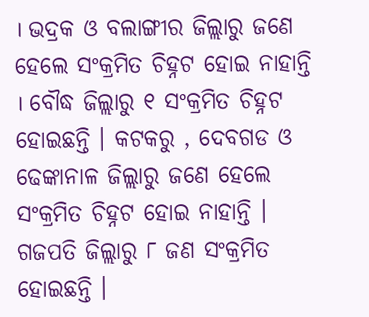। ଭଦ୍ରକ ଓ ବଲାଙ୍ଗୀର ଜିଲ୍ଲାରୁ ଜଣେ ହେଲେ ସଂକ୍ରମିତ ଚିହ୍ନଟ ହୋଇ ନାହାନ୍ତି । ବୌଦ୍ଧ ଜିଲ୍ଲାରୁ ୧ ସଂକ୍ରମିତ ଚିହ୍ନଟ ହୋଇଛନ୍ତି । କଟକରୁ , ଦେବଗଡ ଓ ଢେଙ୍କାନାଳ ଜିଲ୍ଲାରୁ ଜଣେ ହେଲେ ସଂକ୍ରମିତ ଚିହ୍ନଟ ହୋଇ ନାହାନ୍ତି । ଗଜପତି ଜିଲ୍ଲାରୁ ୮ ଜଣ ସଂକ୍ରମିତ ହୋଇଛନ୍ତି ।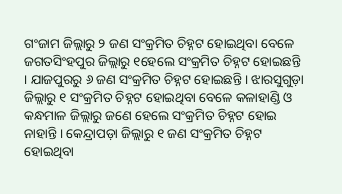ଗଂଜାମ ଜିଲ୍ଲାରୁ ୨ ଜଣ ସଂକ୍ରମିତ ଚିହ୍ନଟ ହୋଇଥିବା ବେଳେ ଜଗତସିଂହପୁର ଜିଲ୍ଲାରୁ ୧ହେଲେ ସଂକ୍ରମିତ ଚିହ୍ନଟ ହୋଇଛନ୍ତି । ଯାଜପୁରରୁ ୬ ଜଣ ସଂକ୍ରମିତ ଚିହ୍ନଟ ହୋଇଛନ୍ତି । ଝାରସୁଗୁଡ଼ା ଜିଲ୍ଲାରୁ ୧ ସଂକ୍ରମିତ ଚିହ୍ନଟ ହୋଇଥିବା ବେଳେ କଳାହାଣ୍ଡି ଓ କନ୍ଧମାଳ ଜିଲ୍ଲାରୁ ଜଣେ ହେଲେ ସଂକ୍ରମିତ ଚିହ୍ନଟ ହୋଇ ନାହାନ୍ତି । କେନ୍ଦ୍ରାପଡ଼ା ଜିଲ୍ଲାରୁ ୧ ଜଣ ସଂକ୍ରମିତ ଚିହ୍ନଟ ହୋଇଥିବା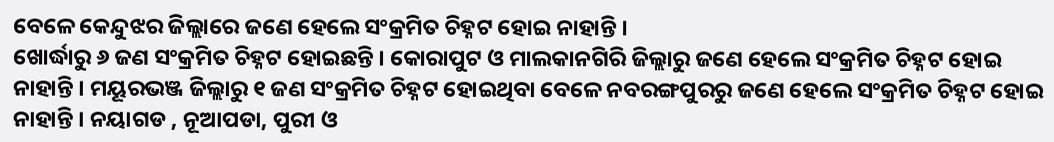ବେଳେ କେନ୍ଦୁଝର ଜିଲ୍ଲାରେ ଜଣେ ହେଲେ ସଂକ୍ରମିତ ଚିହ୍ନଟ ହୋଇ ନାହାନ୍ତି ।
ଖୋର୍ଦ୍ଧାରୁ ୬ ଜଣ ସଂକ୍ରମିତ ଚିହ୍ନଟ ହୋଇଛନ୍ତି । କୋରାପୁଟ ଓ ମାଲକାନଗିରି ଜିଲ୍ଲାରୁ ଜଣେ ହେଲେ ସଂକ୍ରମିତ ଚିହ୍ନଟ ହୋଇ ନାହାନ୍ତି । ମୟୂରଭଞ୍ଜ ଜିଲ୍ଲାରୁ ୧ ଜଣ ସଂକ୍ରମିତ ଚିହ୍ନଟ ହୋଇଥିବା ବେଳେ ନବରଙ୍ଗପୁରରୁ ଜଣେ ହେଲେ ସଂକ୍ରମିତ ଚିହ୍ନଟ ହୋଇ ନାହାନ୍ତି । ନୟାଗଡ , ନୂଆପଡା, ପୁରୀ ଓ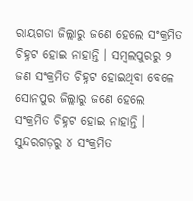ରାୟଗଡା ଜିଲ୍ଲାରୁ ଜଣେ ହେଲେ ସଂକ୍ରମିତ ଚିହ୍ନଟ ହୋଇ ନାହାନ୍ତି । ସମ୍ବଲପୁରରୁ ୨ ଜଣ ସଂକ୍ରମିତ ଚିହ୍ନଟ ହୋଇଥିବା ବେଳେ ସୋନପୁର ଜିଲ୍ଲାରୁ ଜଣେ ହେଲେ ସଂକ୍ରମିତ ଚିହ୍ନଟ ହୋଇ ନାହାନ୍ତି । ସୁନ୍ଦରଗଡ଼ରୁ ୪ ସଂକ୍ରମିତ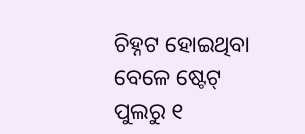ଚିହ୍ନଟ ହୋଇଥିବା ବେଳେ ଷ୍ଟେଟ୍ ପୁଲରୁ ୧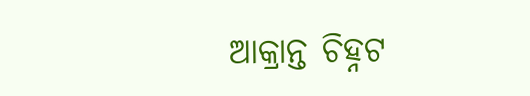ଆକ୍ରାନ୍ତ ଚିହ୍ନଟ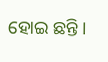ହୋଇ ଛନ୍ତି ।